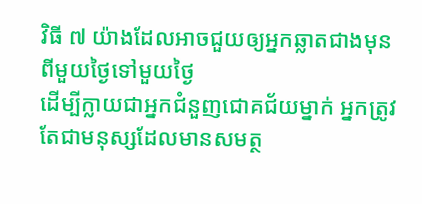វិធី ៧ យ៉ាងដែលអាចជួយឲ្យអ្នកឆ្លាតជាងមុនពីមួយថ្ងៃទៅមួយថ្ងៃ
ដើម្បីក្លាយជាអ្នកជំនួញជោគជ័យម្នាក់ អ្នកត្រូវតែជាមនុស្សដែលមានសមត្ថ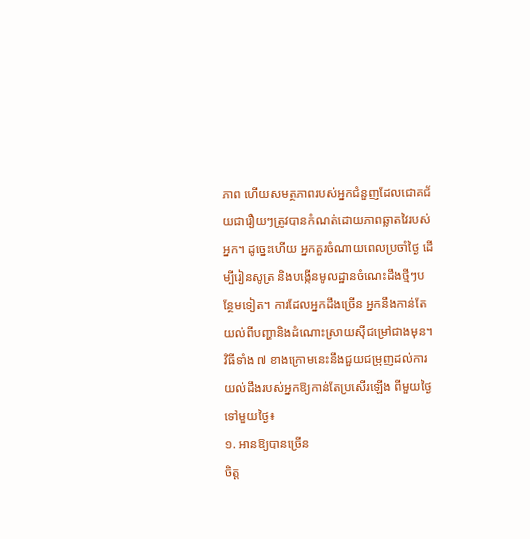ភាព ហើយសមត្ថភាពរបស់អ្នកជំនួញដែលជោគជ័យជារឿយៗត្រូវបានកំណត់ដោយភាពឆ្លាតវៃរបស់អ្នក។ ដូច្នេះហើយ អ្នកគួរចំណាយពេលប្រចាំថ្ងៃ ដើម្បីរៀនសូត្រ និងបង្កើនមូលដ្ឋានចំណេះដឹងថ្មីៗបន្ថែមទៀត។ ការដែលអ្នកដឹងច្រើន អ្នកនឹងកាន់តែយល់ពីបញ្ហានិងដំណោះស្រាយស៊ីជម្រៅជាងមុន។
វិធីទាំង ៧ ខាងក្រោមនេះនឹងជួយជម្រុញដល់ការយល់ដឹងរបស់អ្នកឱ្យកាន់តែប្រសើរឡើង ពីមួយថ្ងៃទៅមួយថ្ងៃ៖
១. អានឱ្យបានច្រើន
ចិត្ត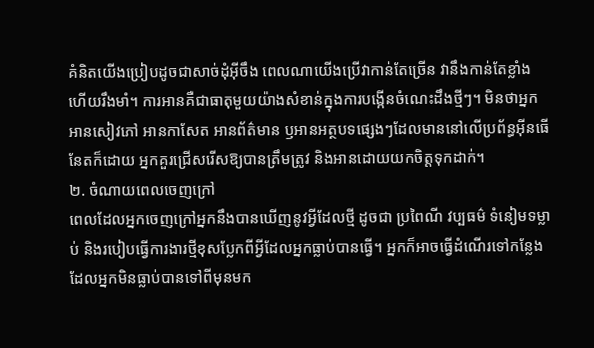គំនិតយើងប្រៀបដូចជាសាច់ដុំអ៊ីចឹង ពេលណាយើងប្រើវាកាន់តែច្រើន វានឹងកាន់តែខ្លាំង ហើយរឹងមាំ។ ការអានគឺជាធាតុមួយយ៉ាងសំខាន់ក្នុងការបង្កើនចំណេះដឹងថ្មីៗ។ មិនថាអ្នកអានសៀវភៅ អានកាសែត អានព័ត៌មាន ឫអានអត្ថបទផ្សេងៗដែលមាននៅលើប្រព័ន្ធអ៊ីនធើនែតក៏ដោយ អ្នកគួរជ្រើសរើសឱ្យបានត្រឹមត្រូវ និងអានដោយយកចិត្តទុកដាក់។
២. ចំណាយពេលចេញក្រៅ
ពេលដែលអ្នកចេញក្រៅអ្នកនឹងបានឃើញនូវអ្វីដែលថ្មី ដូចជា ប្រពៃណី វប្បធម៌ ទំនៀមទម្លាប់ និងរបៀបធ្វើការងារថ្មីខុសប្លែកពីអ្វីដែលអ្នកធ្លាប់បានធ្វើ។ អ្នកក៏អាចធ្វើដំណើរទៅកន្លែងដែលអ្នកមិនធ្លាប់បានទៅពីមុនមក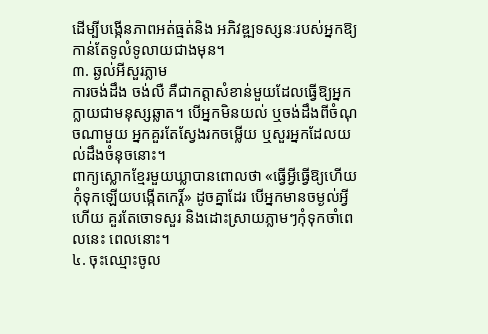ដើម្បីបង្កើនភាពអត់ធ្មត់និង អភិវឌ្ឍទស្សនៈរបស់អ្នកឱ្យកាន់តែទូលំទូលាយជាងមុន។
៣. ឆ្ងល់អីសួរភ្លាម
ការចង់ដឹង ចង់លឺ គឺជាកត្តាសំខាន់មួយដែលធ្វើឱ្យអ្នកក្លាយជាមនុស្សឆ្លាត។ បើអ្នកមិនយល់ ឬចង់ដឹងពីចំណុចណាមួយ អ្នកគួរតែស្វែងរកចម្លើយ ឬសួរអ្នកដែលយល់ដឹងចំនុចនោះ។
ពាក្យស្លោកខ្មែរមួយឃ្លាបានពោលថា «ធ្វើអ្វីធ្វើឱ្យហើយ កុំទុកឡើយបង្កើតកេរ្ដិ៍» ដូចគ្នាដែរ បើអ្នកមានចម្ងល់អ្វីហើយ គួរតែចោទសួរ និងដោះស្រាយភ្លាមៗកុំទុកចាំពេលនេះ ពេលនោះ។
៤. ចុះឈ្មោះចូល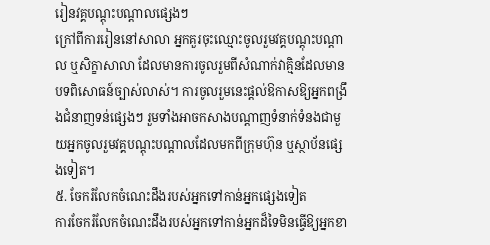រៀនវគ្គបណ្ដុះបណ្ដាលផ្សេងៗ
ក្រៅពីការរៀននៅសាលា អ្នកគួរចុះឈ្មោះចូលរួមវគ្គបណ្ដុះបណ្ដាល ឬសិក្ខាសាលា ដែលមានការចូលរួមពីសំណាក់វាគ្មិនដែលមានបទពិសោធន៍ច្បាស់លាស់។ ការចូលរួមនេះផ្ដល់ឱកាសឱ្យអ្នកពង្រឹងជំនាញទន់ផ្សេងៗ រួមទាំងអាចកសាងបណ្តាញទំនាក់ទំនងជាមួយអ្នកចូលរួមវគ្គបណ្ដុះបណ្ដាលដែលមកពីក្រុមហ៊ុន ឬស្ថាប័នផ្សេងទៀត។
៥. ចែករំលែកចំណេះដឹងរបស់អ្នកទៅកាន់អ្នកផ្សេងទៀត
ការចែករំលែកចំណេះដឹងរបស់អ្នកទៅកាន់អ្នកដ៏ទៃមិនធ្វើឱ្យអ្នកខា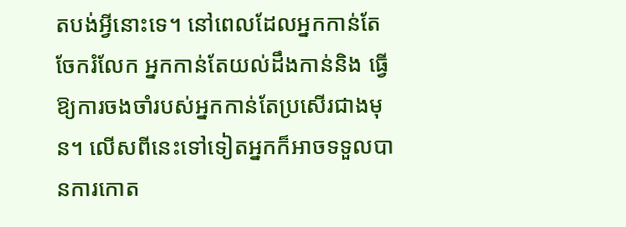តបង់អ្វីនោះទេ។ នៅពេលដែលអ្នកកាន់តែចែករំលែក អ្នកកាន់តែយល់ដឹងកាន់និង ធ្វើឱ្យការចងចាំរបស់អ្នកកាន់តែប្រសើរជាងមុន។ លើសពីនេះទៅទៀតអ្នកក៏អាចទទួលបានការកោត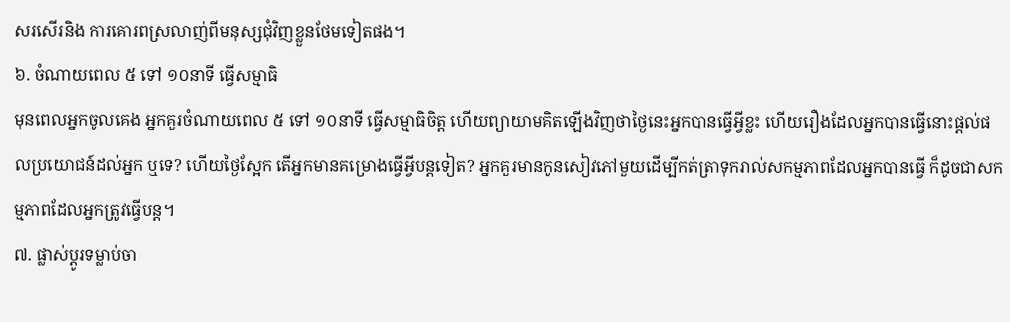សរសើរនិង ការគោរពស្រលាញ់ពីមនុស្សជុំវិញខ្លួនថែមទៀតផង។
៦. ចំណាយពេល ៥ ទៅ ១០នាទី ធ្វើសម្មាធិ
មុនពេលអ្នកចូលគេង អ្នកគួរចំណាយពេល ៥ ទៅ ១០នាទី ធ្វើសម្មាធិចិត្ត ហើយព្យាយាមគិតឡើងវិញថាថ្ងៃនេះអ្នកបានធ្វើអ្វីខ្លះ ហើយរឿងដែលអ្នកបានធ្វើនោះផ្ដល់ផលប្រយោជន៍ដល់អ្នក ឬទេ? ហើយថ្ងៃស្អែក តើអ្នកមានគម្រោងធ្វើអ្វីបន្តទៀត? អ្នកគួរមានកូនសៀវភៅមួយដើម្បីកត់ត្រាទុករាល់សកម្មភាពដែលអ្នកបានធ្វើ ក៏ដូចជាសកម្មភាពដែលអ្នកត្រូវធ្វើបន្ត។
៧. ផ្លាស់ប្ដូរទម្លាប់ចា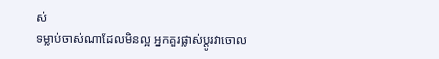ស់
ទម្លាប់ចាស់ណាដែលមិនល្អ អ្នកគួរផ្លាស់ប្ដូរវាចោល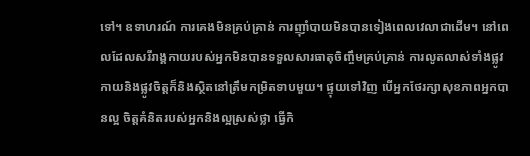ទៅ។ ឧទាហរណ៍ ការគេងមិនគ្រប់គ្រាន់ ការញ៉ាំបាយមិនបានទៀងពេលវេលាជាដើម។ នៅពេលដែលសរីរាង្គកាយរបស់អ្នកមិនបានទទួលសារធាតុចិញ្ចឹមគ្រប់គ្រាន់ ការលូតលាស់ទាំងផ្លូវកាយនិងផ្លូវចិត្តក៏និងស្ថិតនៅត្រឹមកម្រិតទាបមួយ។ ផ្ទុយទៅវិញ បើអ្នកថែរក្សាសុខភាពអ្នកបានល្អ ចិត្តគំនិតរបស់អ្នកនិងល្អស្រស់ថ្លា ធ្វើកិ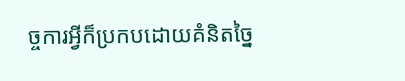ច្ចការអ្វីក៏ប្រកបដោយគំនិតច្នៃ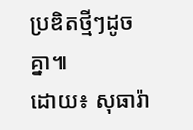ប្រឌិតថ្មីៗដូចគ្នា៕
ដោយ៖ សុធារ៉ា